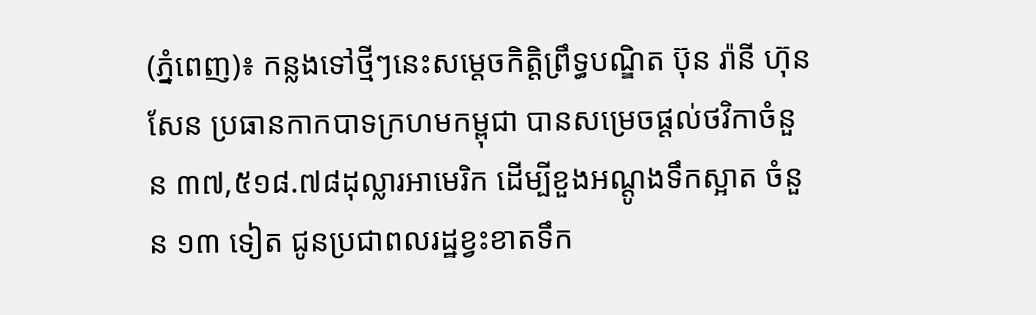(ភ្នំពេញ)៖ កន្លងទៅថ្មីៗនេះសម្តេចកិត្តិព្រឹទ្ធបណ្ឌិត ប៊ុន រ៉ានី ហ៊ុនសែន ប្រធានកាកបាទក្រហមកម្ពុជា បានសម្រេចផ្តល់ថវិកាចំនួន ៣៧,៥១៨.៧៨ដុល្លារអាមេរិក ដើម្បីខួងអណ្តូងទឹកស្អាត ចំនួន ១៣ ទៀត ជូនប្រជាពលរដ្ឋខ្វះខាតទឹក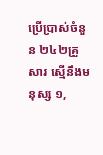ប្រើប្រាស់ចំនួន ២៤២គ្រួសារ ស្មើនឹងមនុស្ស ១,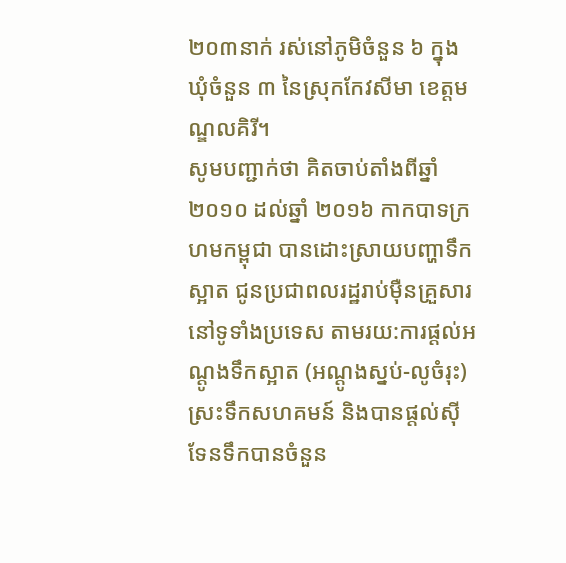២០៣នាក់ រស់នៅភូមិចំនួន ៦ ក្នុងឃុំចំនួន ៣ នៃស្រុកកែវសីមា ខេត្តមណ្ឌលគិរី។
សូមបញ្ជាក់ថា គិតចាប់តាំងពីឆ្នាំ ២០១០ ដល់ឆ្នាំ ២០១៦ កាកបាទក្រហមកម្ពុជា បានដោះស្រាយបញ្ហាទឹកស្អាត ជូនប្រជាពលរដ្ឋរាប់ម៉ឺនគ្រួសារ នៅទូទាំងប្រទេស តាមរយ:ការផ្តល់អណ្តូងទឹកស្អាត (អណ្តូងស្នប់-លូចំរុះ) ស្រះទឹកសហគមន៍ និងបានផ្ដល់ស៊ីទែនទឹកបានចំនួន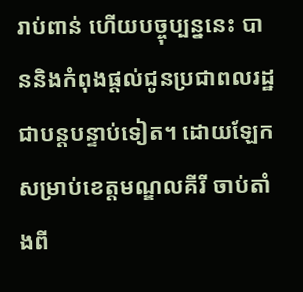រាប់ពាន់ ហើយបច្ចុប្បន្ននេះ បាននិងកំពុងផ្តល់ជូនប្រជាពលរដ្ឋជាបន្តបន្ទាប់ទៀត។ ដោយឡែក សម្រាប់ខេត្តមណ្ឌលគីរី ចាប់តាំងពី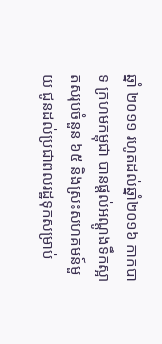ឆ្នាំ ២០១១ រហូតដល់ឆ្នាំ២០១៦ កាកបាទ ក្រហមកម្ពុជា បានផ្ដល់អណ្តូងទឹកស្អាតសរុបចំនួន ៦៥ និងស្រះសហគមន៍មួយ ជូនដល់ប្រជាពលរដ្ឋទុកសម្រាប់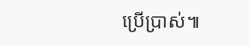ប្រើប្រាស់៕